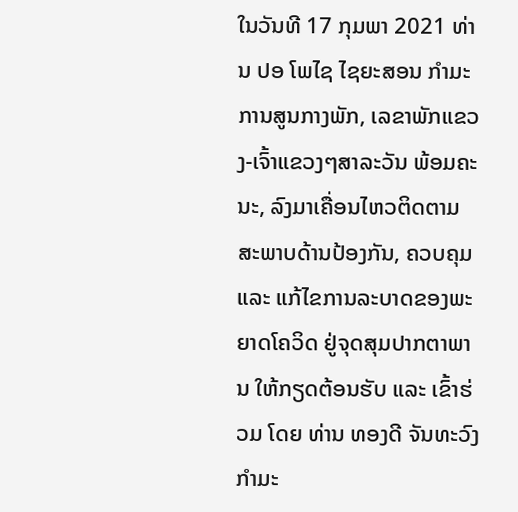ໃນວັນທີ 17 ກຸມພາ 2021 ທ່ານ ປອ ໂພໄຊ ໄຊຍະສອນ ກໍາມະການສູນກາງພັກ, ເລຂາພັກແຂວງ-ເຈົ້າແຂວງໆສາລະວັນ ພ້ອມຄະນະ, ລົງມາເຄື່ອນໄຫວຕິດຕາມ ສະພາບດ້ານປ້ອງກັນ, ຄວບຄຸມ ແລະ ແກ້ໄຂການລະບາດຂອງພະຍາດໂຄວິດ ຢູ່ຈຸດສຸມປາກຕາພານ ໃຫ້ກຽດຕ້ອນຮັບ ແລະ ເຂົ້າຮ່ວມ ໂດຍ ທ່ານ ທອງດີ ຈັນທະວົງ ກຳມະ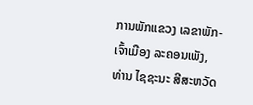ການພັກແຂວງ ເລຂາພັກ-ເຈົ້າເມືອງ ລະຄອນເພັງ, ທ່ານ ໄຊຊະນະ ສີສະຫວັດ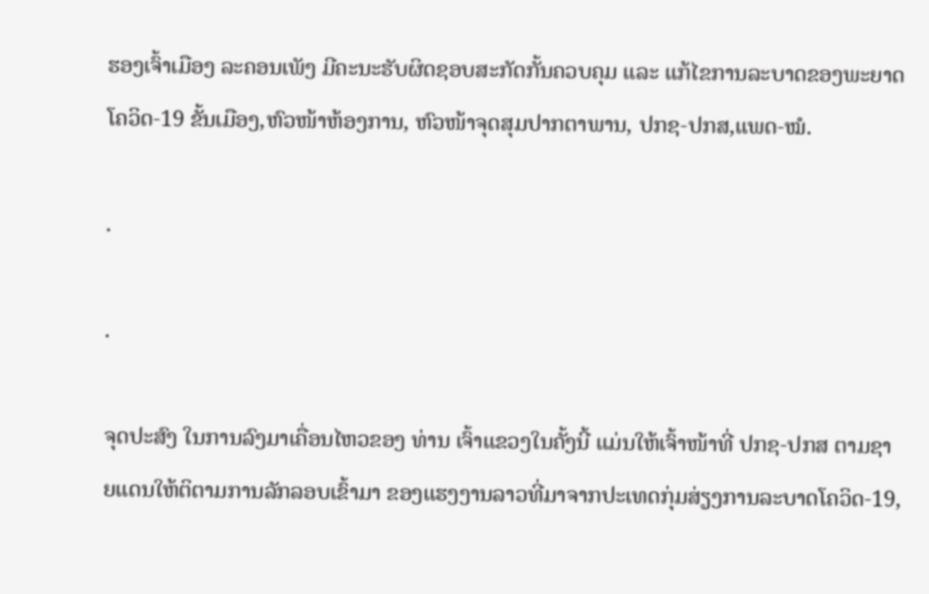ຮອງເຈົ້າເມືອງ ລະຄອນເພັງ ມີຄະນະຮັບຜິດຊອບສະກັດກັ້ນຄວບຄຸມ ແລະ ແກ້ໄຂການລະບາດຂອງພະຍາດໂຄວິດ-19 ຂັ້ນເມືອງ,ຫົວໜ້າຫ້ອງການ, ຫົວໜ້າຈຸດສຸມປາກຕາພານ, ປກຊ-ປກສ,ແພດ-ໝໍ.

.

.

ຈຸດປະສົງ ໃນການລົງມາເຄື່ອນໄຫວຂອງ ທ່ານ ເຈົ້າແຂວງໃນຄັ້ງນີ້ ແມ່ນໃຫ້ເຈົ້າໜ້າທີ່ ປກຊ-ປກສ ຕາມຊາຍແດນໃຫ້ຕິຕາມການລັກລອບເຂົ້າມາ ຂອງແຮງງານລາວທີ່ມາຈາກປະເທດກຸ່ມສ່ຽງການລະບາດໂຄວິດ-19,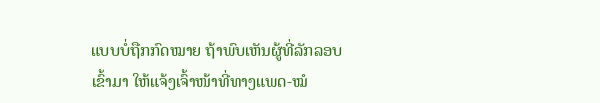ແບບບໍ່ຖືກກົດໝາຍ ຖ້າພົບເຫັນຜູ້ທີ່ລັກລອບເຂົ້າມາ ໃຫ້ແຈ້ງເຈົ້າໜ້າທີ່ທາງແພດ-ໝໍ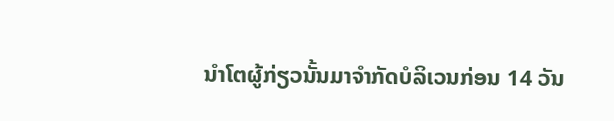ນຳໂຕຜູ້ກ່ຽວນັ້ນມາຈຳກັດບໍລິເວນກ່ອນ 14 ວັນ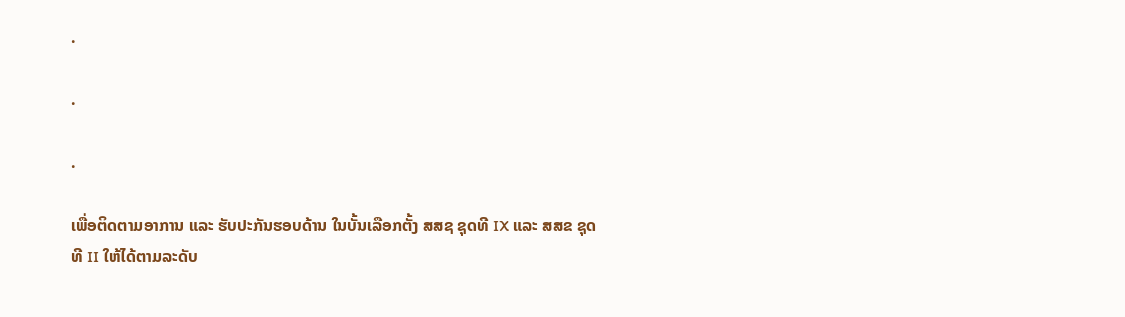.

.

.

ເພື່ອຕິດຕາມອາການ ແລະ ຮັບປະກັນຮອບດ້ານ ໃນບັ້ນເລືອກຕັ້ງ ສສຊ ຊຸດທີ IX ແລະ ສສຂ ຊຸດທີ II ໃຫ້ໄດ້ຕາມລະດັບ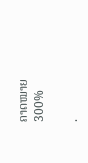ຄາດໝາຍ300%

.